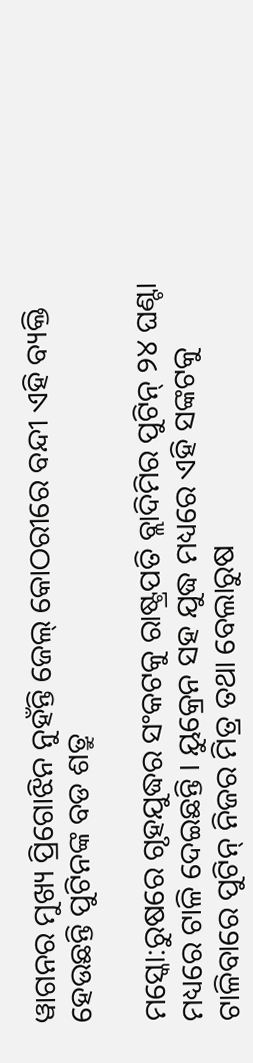ୱାଗନର ମୁଖ୍ୟ ପ୍ରିଗୋଝିନ ନୁହଁନ୍ତି ଜେଲ୍ କୋଠରୀରେ ବନ୍ଦୀ ଏହି ବ୍ୟକ୍ତି ହେଉଛନ୍ତି ପୁଟିନଙ୍କ ବଡ ଶତ୍ରୁ

ମସ୍କୋ:ରୁଷରେ ଗୃହଯୁଦ୍ଧର ସଂକଟକୁ ରାଷ୍ଟ୍ରପତି ବ୍ଲାଦିମିର ପୁଟିନ୍ ୨୪ ଘଣ୍ଟା ମଧ୍ୟରେ ଟାଳି ଦେଇଛନ୍ତି । ୟୁକ୍ରେନ ସହ ଯୁଦ୍ଧ ମଧ୍ୟରେ ଏହି ସଙ୍କଟକୁ ଟାଳିବାରେ ପୁଟିନ୍ ନିଜର ମିତ୍ର ତଥା ବେଲାରୁଷ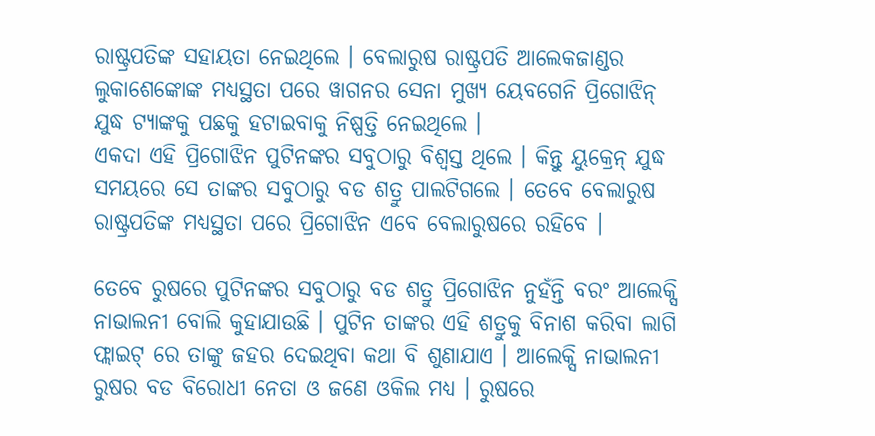ରାଷ୍ଟ୍ରପତିଙ୍କ ସହାୟତା ନେଇଥିଲେ । ବେଲାରୁଷ ରାଷ୍ଟ୍ରପତି ଆଲେକଜାଣ୍ଡର ଲୁକାଶେଙ୍କୋଙ୍କ ମଧ୍ୟସ୍ଥତା ପରେ ୱାଗନର ସେନା ମୁଖ୍ୟ ୟେବଗେନି ପ୍ରିଗୋଝିନ୍ ଯୁଦ୍ଧ ଟ୍ୟାଙ୍କକୁ ପଛକୁ ହଟାଇବାକୁ ନିଷ୍ପତ୍ତି ନେଇଥିଲେ ।
ଏକଦା ଏହି ପ୍ରିଗୋଝିନ ପୁଟିନଙ୍କର ସବୁଠାରୁ ବିଶ୍ୱସ୍ତ ଥିଲେ । କିନ୍ତୁ ୟୁକ୍ରେନ୍ ଯୁଦ୍ଧ ସମୟରେ ସେ ତାଙ୍କର ସବୁଠାରୁ ବଡ ଶତ୍ରୁ ପାଲଟିଗଲେ । ତେବେ ବେଲାରୁଷ ରାଷ୍ଟ୍ରପତିଙ୍କ ମଧ୍ୟସ୍ଥତା ପରେ ପ୍ରିଗୋଝିନ ଏବେ ବେଲାରୁଷରେ ରହିବେ ।

ତେବେ ରୁଷରେ ପୁଟିନଙ୍କର ସବୁଠାରୁ ବଡ ଶତ୍ରୁ ପ୍ରିଗୋଝିନ ନୁହଁନ୍ତି ବରଂ ଆଲେକ୍ସି ନାଭାଲନୀ ବୋଲି କୁହାଯାଉଛି । ପୁଟିନ ତାଙ୍କର ଏହି ଶତ୍ରୁକୁ ବିନାଶ କରିବା ଲାଗି ଫ୍ଲାଇଟ୍ ରେ ତାଙ୍କୁ ଜହର ଦେଇଥିବା କଥା ବି ଶୁଣାଯାଏ । ଆଲେକ୍ସି ନାଭାଲନୀ ରୁଷର ବଡ ବିରୋଧୀ ନେତା ଓ ଜଣେ ଓକିଲ ମଧ୍ୟ । ରୁଷରେ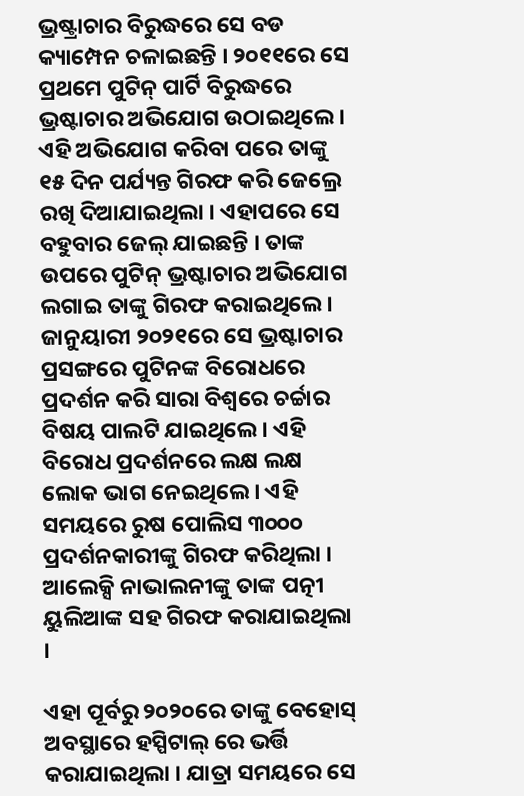ଭ୍ରଷ୍ଟ୍ରାଚାର ବିରୁଦ୍ଧରେ ସେ ବଡ କ୍ୟାମ୍ପେନ ଚଳାଇଛନ୍ତି । ୨୦୧୧ରେ ସେ ପ୍ରଥମେ ପୁଟିନ୍ ପାର୍ଟି ବିରୁଦ୍ଧରେ ଭ୍ରଷ୍ଟାଚାର ଅଭିଯୋଗ ଉଠାଇଥିଲେ । ଏହି ଅଭିଯୋଗ କରିବା ପରେ ତାଙ୍କୁ ୧୫ ଦିନ ପର୍ଯ୍ୟନ୍ତ ଗିରଫ କରି ଜେଲ୍ରେ ରଖି ଦିଆଯାଇଥିଲା । ଏହାପରେ ସେ ବହୁବାର ଜେଲ୍ ଯାଇଛନ୍ତି । ତାଙ୍କ ଉପରେ ପୁଟିନ୍ ଭ୍ରଷ୍ଟାଚାର ଅଭିଯୋଗ ଲଗାଇ ତାଙ୍କୁ ଗିରଫ କରାଇଥିଲେ । ଜାନୁୟାରୀ ୨୦୨୧ରେ ସେ ଭ୍ରଷ୍ଟାଚାର ପ୍ରସଙ୍ଗରେ ପୁଟିନଙ୍କ ବିରୋଧରେ ପ୍ରଦର୍ଶନ କରି ସାରା ବିଶ୍ୱରେ ଚର୍ଚ୍ଚାର ବିଷୟ ପାଲଟି ଯାଇଥିଲେ । ଏହି ବିରୋଧ ପ୍ରଦର୍ଶନରେ ଲକ୍ଷ ଲକ୍ଷ ଲୋକ ଭାଗ ନେଇଥିଲେ । ଏହି ସମୟରେ ରୁଷ ପୋଲିସ ୩୦୦୦ ପ୍ରଦର୍ଶନକାରୀଙ୍କୁ ଗିରଫ କରିଥିଲା । ଆଲେକ୍ସି ନାଭାଲନୀଙ୍କୁ ତାଙ୍କ ପତ୍ନୀ ୟୁଲିଆଙ୍କ ସହ ଗିରଫ କରାଯାଇଥିଲା ।

ଏହା ପୂର୍ବରୁ ୨୦୨୦ରେ ତାଙ୍କୁ ବେହୋସ୍ ଅବସ୍ଥାରେ ହସ୍ପିଟାଲ୍ ରେ ଭର୍ତ୍ତି କରାଯାଇଥିଲା । ଯାତ୍ରା ସମୟରେ ସେ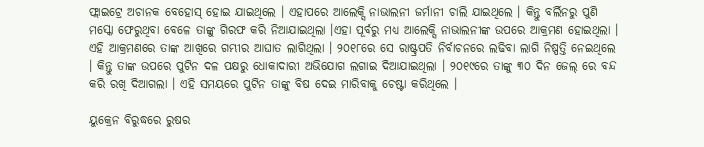ଫ୍ଲାଇଟ୍ରେ ଅଚାନକ ବେହୋସ୍ ହୋଇ ଯାଇଥିଲେ । ଏହାପରେ ଆଲେକ୍ସି ନାଭାଲନୀ ଜର୍ମାନୀ ଚାଲି ଯାଇଥିଲେ । କିନ୍ତୁ ବର୍ଲିନରୁ ପୁଣି ମସ୍କୋ ଫେରୁଥିବା ବେଳେ ତାଙ୍କୁ ଗିରଫ କରି ନିଆଯାଇଥିଲା ।ଏହା ପୂର୍ବରୁ ମଧ୍ୟ ଆଲେକ୍ସି ନାଭାଲନୀଙ୍କ ଉପରେ ଆକ୍ରମଣ ହୋଇଥିଲା । ଏହି ଆକ୍ରମଣରେ ତାଙ୍କ ଆଖିରେ ଗମ୍ଭୀର ଆଘାତ ଲାଗିଥିଲା । ୨୦୧୮ରେ ସେ ରାଷ୍ଟ୍ରପତି ନିର୍ବାଚନରେ ଲଢିବା ଲାଗି ନିଷ୍ପତ୍ତି ନେଇଥିଲେ । କିନ୍ତୁ ତାଙ୍କ ଉପରେ ପୁଟିନ ଦଳ ପକ୍ଷରୁ ଧୋକାଦାରୀ ଅଭିଯୋଗ ଲଗାଇ ଦିଆଯାଇଥିଲା । ୨୦୧୯ରେ ତାଙ୍କୁ ୩୦ ଦିନ ଜେଲ୍ ରେ ବନ୍ଦ କରି ରଖି ଦିଆଗଲା । ଏହି ସମୟରେ ପୁଟିନ ତାଙ୍କୁ ବିଷ ଦେଇ ମାରିବାକୁ ଚେଷ୍ଟା କରିଥିଲେ ।

ୟୁକ୍ରେନ ବିରୁଦ୍ଧରେ ରୁଷର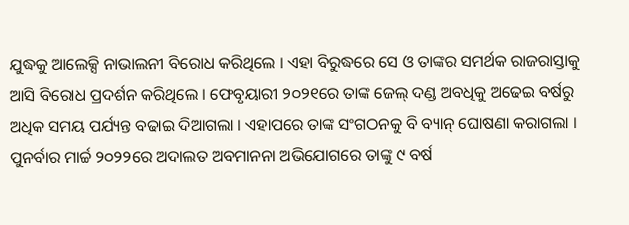ଯୁଦ୍ଧକୁ ଆଲେକ୍ସି ନାଭାଲନୀ ବିରୋଧ କରିଥିଲେ । ଏହା ବିରୁଦ୍ଧରେ ସେ ଓ ତାଙ୍କର ସମର୍ଥକ ରାଜରାସ୍ତାକୁ ଆସି ବିରୋଧ ପ୍ରଦର୍ଶନ କରିଥିଲେ । ଫେବୃୟାରୀ ୨୦୨୧ରେ ତାଙ୍କ ଜେଲ୍ ଦଣ୍ଡ ଅବଧିକୁ ଅଢେଇ ବର୍ଷରୁ ଅଧିକ ସମୟ ପର୍ଯ୍ୟନ୍ତ ବଢାଇ ଦିଆଗଲା । ଏହାପରେ ତାଙ୍କ ସଂଗଠନକୁ ବି ବ୍ୟାନ୍ ଘୋଷଣା କରାଗଲା । ପୁନର୍ବାର ମାର୍ଚ୍ଚ ୨୦୨୨ରେ ଅଦାଲତ ଅବମାନନା ଅଭିଯୋଗରେ ତାଙ୍କୁ ୯ ବର୍ଷ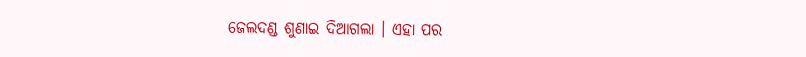ଜେଲଦଣ୍ଡ ଶୁଣାଇ ଦିଆଗଲା । ଏହା ପର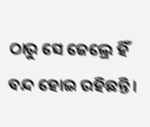ଠାରୁ ସେ ଜେଲ୍ରେ ହିଁ ବନ୍ଦ ହୋଇ ରହିଛନ୍ତି ।